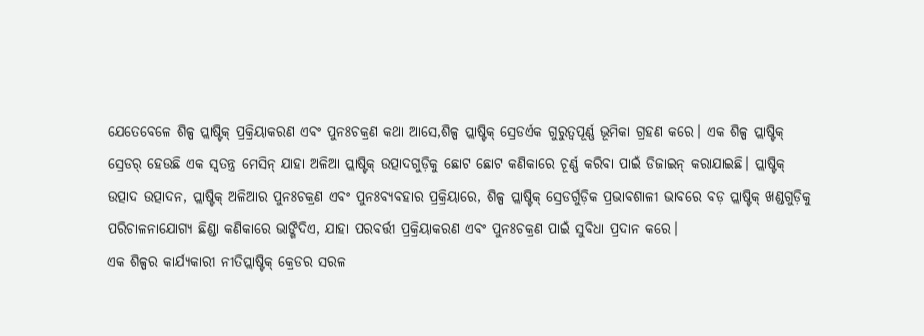ଯେତେବେଳେ ଶିଳ୍ପ ପ୍ଲାଷ୍ଟିକ୍ ପ୍ରକ୍ରିୟାକରଣ ଏବଂ ପୁନଃଚକ୍ରଣ କଥା ଆସେ,ଶିଳ୍ପ ପ୍ଲାଷ୍ଟିକ୍ ସ୍ରେଡର୍ଏକ ଗୁରୁତ୍ୱପୂର୍ଣ୍ଣ ଭୂମିକା ଗ୍ରହଣ କରେ। ଏକ ଶିଳ୍ପ ପ୍ଲାଷ୍ଟିକ୍ ସ୍ରେଡର୍ ହେଉଛି ଏକ ସ୍ୱତନ୍ତ୍ର ମେସିନ୍ ଯାହା ଅଳିଆ ପ୍ଲାଷ୍ଟିକ୍ ଉତ୍ପାଦଗୁଡ଼ିକୁ ଛୋଟ ଛୋଟ କଣିକାରେ ଚୂର୍ଣ୍ଣ କରିବା ପାଇଁ ଡିଜାଇନ୍ କରାଯାଇଛି। ପ୍ଲାଷ୍ଟିକ୍ ଉତ୍ପାଦ ଉତ୍ପାଦନ, ପ୍ଲାଷ୍ଟିକ୍ ଅଳିଆର ପୁନଃଚକ୍ରଣ ଏବଂ ପୁନଃବ୍ୟବହାର ପ୍ରକ୍ରିୟାରେ, ଶିଳ୍ପ ପ୍ଲାଷ୍ଟିକ୍ ସ୍ରେଡର୍ଗୁଡ଼ିକ ପ୍ରଭାବଶାଳୀ ଭାବରେ ବଡ଼ ପ୍ଲାଷ୍ଟିକ୍ ଖଣ୍ଡଗୁଡ଼ିକୁ ପରିଚାଳନାଯୋଗ୍ୟ ଛିଣ୍ଡା କଣିକାରେ ଭାଙ୍ଗିଦିଏ, ଯାହା ପରବର୍ତ୍ତୀ ପ୍ରକ୍ରିୟାକରଣ ଏବଂ ପୁନଃଚକ୍ରଣ ପାଇଁ ସୁବିଧା ପ୍ରଦାନ କରେ।
ଏକ ଶିଳ୍ପର କାର୍ଯ୍ୟକାରୀ ନୀତିପ୍ଲାଷ୍ଟିକ୍ କ୍ରେଡର ସରଳ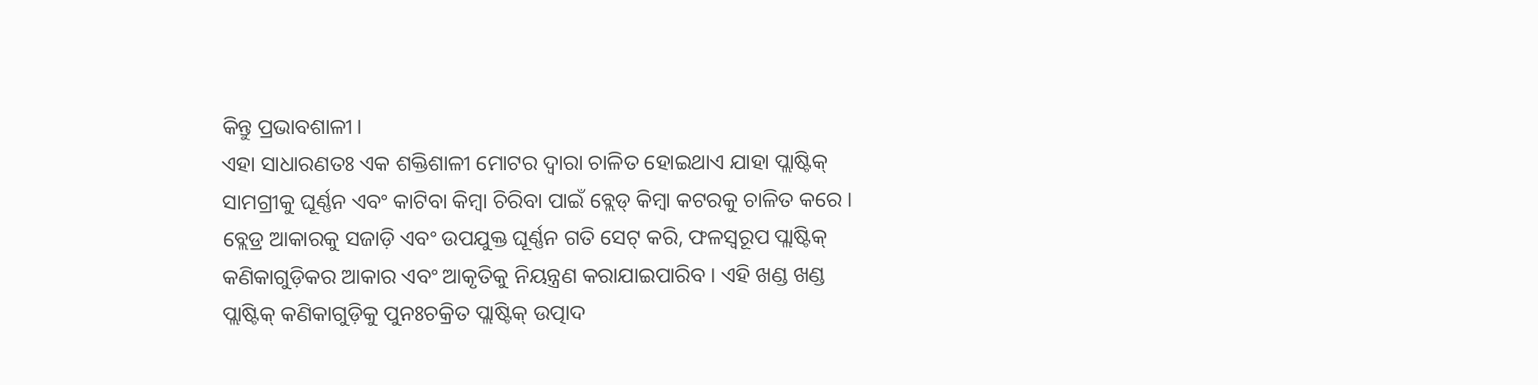କିନ୍ତୁ ପ୍ରଭାବଶାଳୀ।
ଏହା ସାଧାରଣତଃ ଏକ ଶକ୍ତିଶାଳୀ ମୋଟର ଦ୍ୱାରା ଚାଳିତ ହୋଇଥାଏ ଯାହା ପ୍ଲାଷ୍ଟିକ୍ ସାମଗ୍ରୀକୁ ଘୂର୍ଣ୍ଣନ ଏବଂ କାଟିବା କିମ୍ବା ଚିରିବା ପାଇଁ ବ୍ଲେଡ୍ କିମ୍ବା କଟରକୁ ଚାଳିତ କରେ। ବ୍ଲେଡ୍ର ଆକାରକୁ ସଜାଡ଼ି ଏବଂ ଉପଯୁକ୍ତ ଘୂର୍ଣ୍ଣନ ଗତି ସେଟ୍ କରି, ଫଳସ୍ୱରୂପ ପ୍ଲାଷ୍ଟିକ୍ କଣିକାଗୁଡ଼ିକର ଆକାର ଏବଂ ଆକୃତିକୁ ନିୟନ୍ତ୍ରଣ କରାଯାଇପାରିବ। ଏହି ଖଣ୍ଡ ଖଣ୍ଡ ପ୍ଲାଷ୍ଟିକ୍ କଣିକାଗୁଡ଼ିକୁ ପୁନଃଚକ୍ରିତ ପ୍ଲାଷ୍ଟିକ୍ ଉତ୍ପାଦ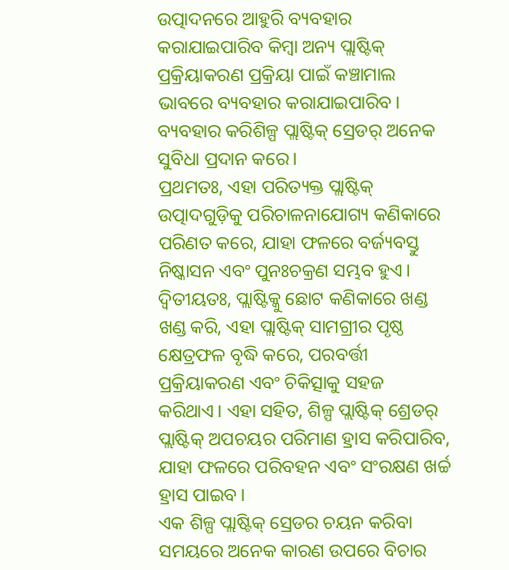ଉତ୍ପାଦନରେ ଆହୁରି ବ୍ୟବହାର କରାଯାଇପାରିବ କିମ୍ବା ଅନ୍ୟ ପ୍ଲାଷ୍ଟିକ୍ ପ୍ରକ୍ରିୟାକରଣ ପ୍ରକ୍ରିୟା ପାଇଁ କଞ୍ଚାମାଲ ଭାବରେ ବ୍ୟବହାର କରାଯାଇପାରିବ।
ବ୍ୟବହାର କରିଶିଳ୍ପ ପ୍ଲାଷ୍ଟିକ୍ ସ୍ରେଡର୍ ଅନେକ ସୁବିଧା ପ୍ରଦାନ କରେ।
ପ୍ରଥମତଃ, ଏହା ପରିତ୍ୟକ୍ତ ପ୍ଲାଷ୍ଟିକ୍ ଉତ୍ପାଦଗୁଡ଼ିକୁ ପରିଚାଳନାଯୋଗ୍ୟ କଣିକାରେ ପରିଣତ କରେ, ଯାହା ଫଳରେ ବର୍ଜ୍ୟବସ୍ତୁ ନିଷ୍କାସନ ଏବଂ ପୁନଃଚକ୍ରଣ ସମ୍ଭବ ହୁଏ। ଦ୍ୱିତୀୟତଃ, ପ୍ଲାଷ୍ଟିକ୍କୁ ଛୋଟ କଣିକାରେ ଖଣ୍ଡ ଖଣ୍ଡ କରି, ଏହା ପ୍ଲାଷ୍ଟିକ୍ ସାମଗ୍ରୀର ପୃଷ୍ଠ କ୍ଷେତ୍ରଫଳ ବୃଦ୍ଧି କରେ, ପରବର୍ତ୍ତୀ ପ୍ରକ୍ରିୟାକରଣ ଏବଂ ଚିକିତ୍ସାକୁ ସହଜ କରିଥାଏ। ଏହା ସହିତ, ଶିଳ୍ପ ପ୍ଲାଷ୍ଟିକ୍ ଶ୍ରେଡର୍ ପ୍ଲାଷ୍ଟିକ୍ ଅପଚୟର ପରିମାଣ ହ୍ରାସ କରିପାରିବ, ଯାହା ଫଳରେ ପରିବହନ ଏବଂ ସଂରକ୍ଷଣ ଖର୍ଚ୍ଚ ହ୍ରାସ ପାଇବ।
ଏକ ଶିଳ୍ପ ପ୍ଲାଷ୍ଟିକ୍ ସ୍ରେଡର ଚୟନ କରିବା ସମୟରେ ଅନେକ କାରଣ ଉପରେ ବିଚାର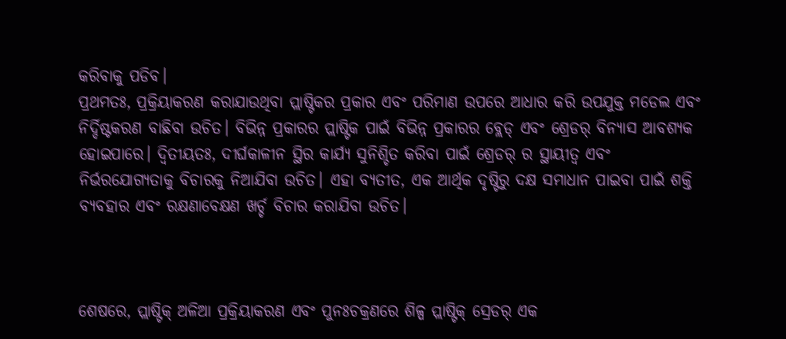କରିବାକୁ ପଡିବ।
ପ୍ରଥମତଃ, ପ୍ରକ୍ରିୟାକରଣ କରାଯାଉଥିବା ପ୍ଲାଷ୍ଟିକର ପ୍ରକାର ଏବଂ ପରିମାଣ ଉପରେ ଆଧାର କରି ଉପଯୁକ୍ତ ମଡେଲ ଏବଂ ନିର୍ଦ୍ଦିଷ୍ଟକରଣ ବାଛିବା ଉଚିତ। ବିଭିନ୍ନ ପ୍ରକାରର ପ୍ଲାଷ୍ଟିକ ପାଇଁ ବିଭିନ୍ନ ପ୍ରକାରର ବ୍ଲେଡ୍ ଏବଂ ଶ୍ରେଡର୍ ବିନ୍ୟାସ ଆବଶ୍ୟକ ହୋଇପାରେ। ଦ୍ୱିତୀୟତଃ, ଦୀର୍ଘକାଳୀନ ସ୍ଥିର କାର୍ଯ୍ୟ ସୁନିଶ୍ଚିତ କରିବା ପାଇଁ ଶ୍ରେଡର୍ ର ସ୍ଥାୟୀତ୍ୱ ଏବଂ ନିର୍ଭରଯୋଗ୍ୟତାକୁ ବିଚାରକୁ ନିଆଯିବା ଉଚିତ। ଏହା ବ୍ୟତୀତ, ଏକ ଆର୍ଥିକ ଦୃଷ୍ଟିରୁ ଦକ୍ଷ ସମାଧାନ ପାଇବା ପାଇଁ ଶକ୍ତି ବ୍ୟବହାର ଏବଂ ରକ୍ଷଣାବେକ୍ଷଣ ଖର୍ଚ୍ଚ ବିଚାର କରାଯିବା ଉଚିତ।



ଶେଷରେ, ପ୍ଲାଷ୍ଟିକ୍ ଅଳିଆ ପ୍ରକ୍ରିୟାକରଣ ଏବଂ ପୁନଃଚକ୍ରଣରେ ଶିଳ୍ପ ପ୍ଲାଷ୍ଟିକ୍ ସ୍ରେଡର୍ ଏକ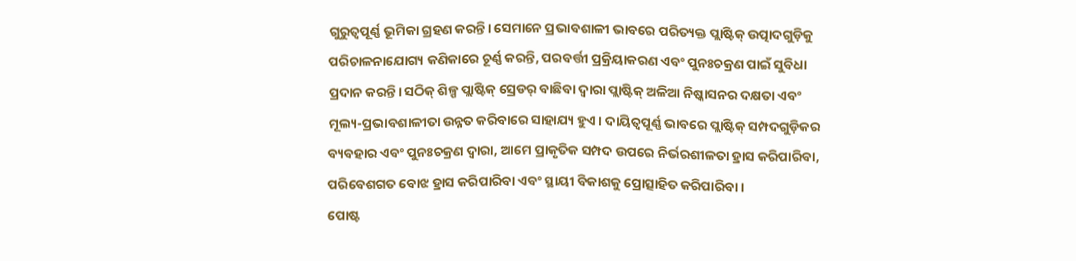ଗୁରୁତ୍ୱପୂର୍ଣ୍ଣ ଭୂମିକା ଗ୍ରହଣ କରନ୍ତି। ସେମାନେ ପ୍ରଭାବଶାଳୀ ଭାବରେ ପରିତ୍ୟକ୍ତ ପ୍ଲାଷ୍ଟିକ୍ ଉତ୍ପାଦଗୁଡ଼ିକୁ ପରିଚାଳନାଯୋଗ୍ୟ କଣିକାରେ ଚୂର୍ଣ୍ଣ କରନ୍ତି, ପରବର୍ତ୍ତୀ ପ୍ରକ୍ରିୟାକରଣ ଏବଂ ପୁନଃଚକ୍ରଣ ପାଇଁ ସୁବିଧା ପ୍ରଦାନ କରନ୍ତି। ସଠିକ୍ ଶିଳ୍ପ ପ୍ଲାଷ୍ଟିକ୍ ସ୍ରେଡର୍ ବାଛିବା ଦ୍ୱାରା ପ୍ଲାଷ୍ଟିକ୍ ଅଳିଆ ନିଷ୍କାସନର ଦକ୍ଷତା ଏବଂ ମୂଲ୍ୟ-ପ୍ରଭାବଶାଳୀତା ଉନ୍ନତ କରିବାରେ ସାହାଯ୍ୟ ହୁଏ। ଦାୟିତ୍ବପୂର୍ଣ୍ଣ ଭାବରେ ପ୍ଲାଷ୍ଟିକ୍ ସମ୍ପଦଗୁଡ଼ିକର ବ୍ୟବହାର ଏବଂ ପୁନଃଚକ୍ରଣ ଦ୍ୱାରା, ଆମେ ପ୍ରାକୃତିକ ସମ୍ପଦ ଉପରେ ନିର୍ଭରଶୀଳତା ହ୍ରାସ କରିପାରିବା, ପରିବେଶଗତ ବୋଝ ହ୍ରାସ କରିପାରିବା ଏବଂ ସ୍ଥାୟୀ ବିକାଶକୁ ପ୍ରୋତ୍ସାହିତ କରିପାରିବା।
ପୋଷ୍ଟ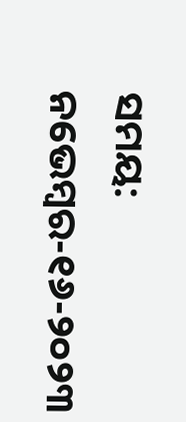ସମୟ: ନଭେମ୍ବର-୧୬-୨୦୨୩